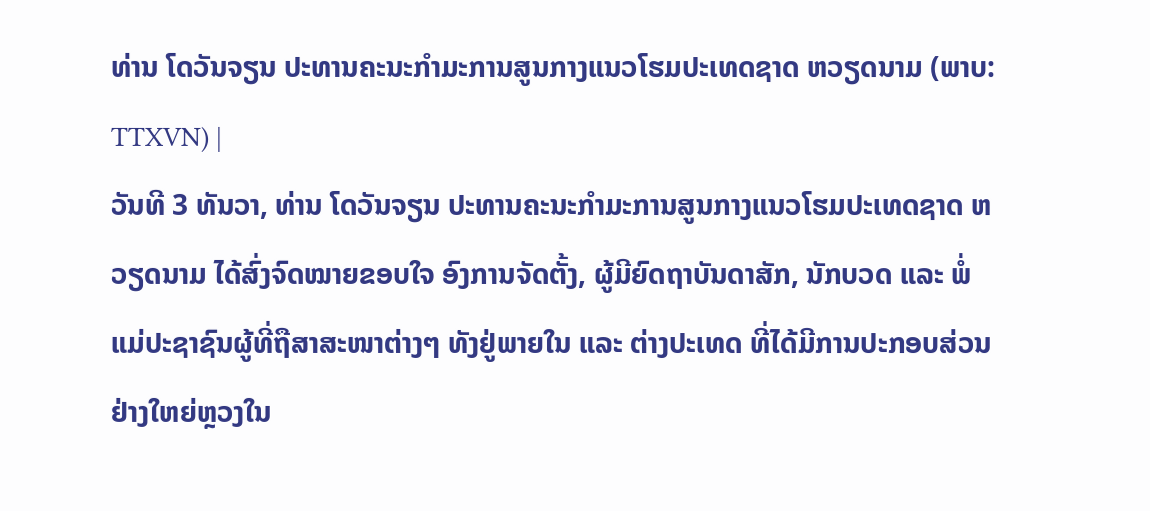ທ່ານ ໂດວັນຈຽນ ປະທານຄະນະກຳມະການສູນກາງແນວໂຮມປະເທດຊາດ ຫວຽດນາມ (ພາບ: TTXVN) |
ວັນທີ 3 ທັນວາ, ທ່ານ ໂດວັນຈຽນ ປະທານຄະນະກຳມະການສູນກາງແນວໂຮມປະເທດຊາດ ຫວຽດນາມ ໄດ້ສົ່ງຈົດໝາຍຂອບໃຈ ອົງການຈັດຕັ້ງ, ຜູ້ມີຍົດຖາບັນດາສັກ, ນັກບວດ ແລະ ພໍ່ແມ່ປະຊາຊົນຜູ້ທີ່ຖືສາສະໜາຕ່າງໆ ທັງຢູ່ພາຍໃນ ແລະ ຕ່າງປະເທດ ທີ່ໄດ້ມີການປະກອບສ່ວນຢ່າງໃຫຍ່ຫຼວງໃນ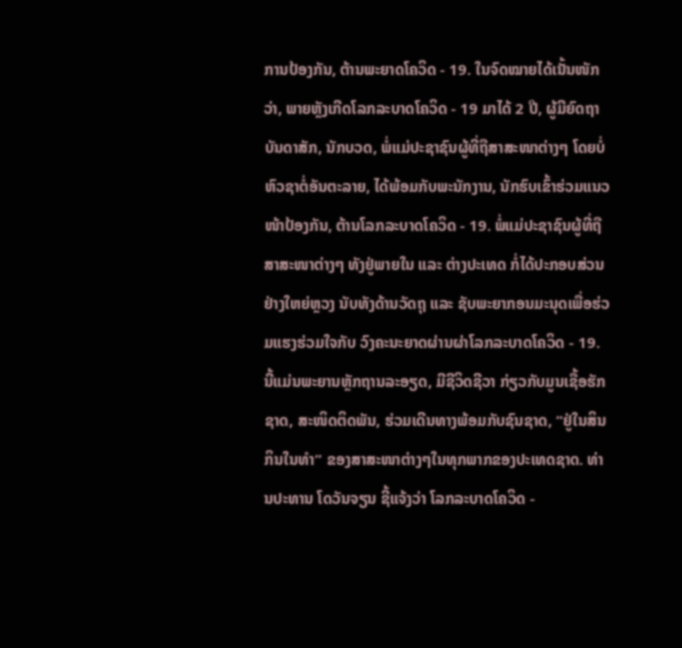ການປ້ອງກັນ, ຕ້ານພະຍາດໂຄວິດ - 19. ໃນຈົດໝາຍໄດ້ເນັ້ນໜັກວ່າ, ພາຍຫຼັງເກີດໂລກລະບາດໂຄວິດ - 19 ມາໄດ້ 2 ປີ, ຜູ້ມີຍົດຖາບັນດາສັກ, ນັກບວດ, ພໍ່ແມ່ປະຊາຊົນຜູ້ທີ່ຖືສາສະໜາຕ່າງໆ ໂດຍບໍ່ຫົວຊາຕໍ່ອັນຕະລາຍ, ໄດ້ພ້ອມກັບພະນັກງານ, ນັກຮົບເຂົ້າຮ່ວມແນວໜ້າປ້ອງກັນ, ຕ້ານໂລກລະບາດໂຄວິດ - 19. ພໍ່ແມ່ປະຊາຊົນຜູ້ທີ່ຖືສາສະໜາຕ່າງໆ ທັງຢູ່ພາຍໃນ ແລະ ຕ່າງປະເທດ ກໍ່ໄດ້ປະກອບສ່ວນຢ່າງໃຫຍ່ຫຼວງ ນັບທັງດ້ານວັດຖຸ ແລະ ຊັບພະຍາກອນມະນຸດເພື່ອຮ່ວມແຮງຮ່ວມໃຈກັບ ວົງຄະນະຍາດຜ່ານຜ່າໂລກລະບາດໂຄວິດ - 19. ນີ້ແມ່ນພະຍານຫຼັກຖານລະອຽດ, ມີຊີວິດຊີວາ ກ່ຽວກັບມູນເຊື້ອຮັກຊາດ, ສະໜິດຕິດພັນ, ຮ່ວມເດີນທາງພ້ອມກັບຊົນຊາດ, “ຢູ່ໃນສິນກິນໃນທຳ” ຂອງສາສະໜາຕ່າງໆໃນທຸກພາກຂອງປະເທດຊາດ. ທ່ານປະທານ ໂດວັນຈຽນ ຊີ້ແຈ້ງວ່າ ໂລກລະບາດໂຄວິດ -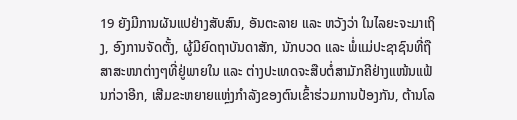19 ຍັງມີການຜັນແປຢ່າງສັບສົນ, ອັນຕະລາຍ ແລະ ຫວັງວ່າ ໃນໄລຍະຈະມາເຖິງ, ອົງການຈັດຕັ້ງ, ຜູ້ມີຍົດຖາບັນດາສັກ, ນັກບວດ ແລະ ພໍ່ແມ່ປະຊາຊົນທີ່ຖືສາສະໜາຕ່າງໆທີ່ຢູ່ພາຍໃນ ແລະ ຕ່າງປະເທດຈະສືບຕໍ່ສາມັກຄີຢ່າງແໜ້ນແຟ້ນກ່ວາອີກ, ເສີມຂະຫຍາຍແຫຼ່ງກຳລັງຂອງຕົນເຂົ້າຮ່ວມການປ້ອງກັນ, ຕ້ານໂລ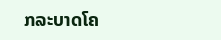ກລະບາດໂຄ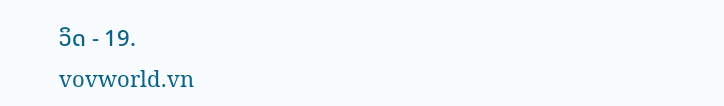ວິດ - 19.
vovworld.vn